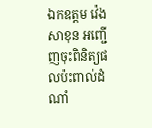ឯកឧត្តម វ៉េង សាខុន អញ្ជើញចុះពិនិត្យផលប៉ះពាល់ដំណាំ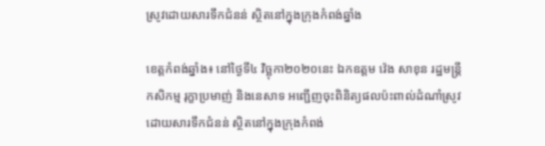ស្រូវដោយសារទឹកជំនន់ ស្ថិតនៅក្នុងក្រុងកំពង់ឆ្នាំង

ខេត្តកំពង់ឆ្នាំង៖ នៅថ្ងៃទី៤ វិច្ឆុកា២០២០នេះ ឯកឧត្តម វ៉េង សាខុន រដ្ឋមន្រ្តីកសិកម្ម រុក្ខាប្រមាញ់ និងនេសាទ អញ្ជើញចុះពិនិត្យផលប៉ះពាល់ដំណាំស្រូវដោយសារទឹកជំនន់ ស្ថិតនៅក្នុងក្រុងកំពង់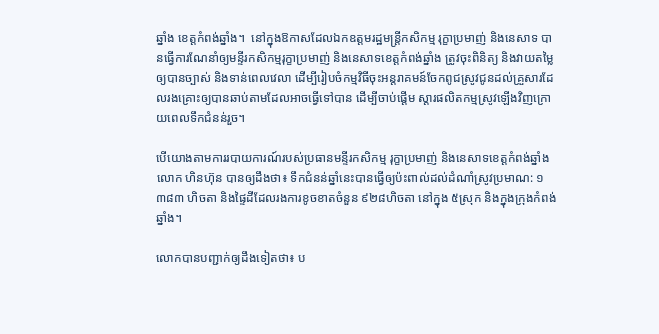ឆ្នាំង ខេត្តកំពង់ឆ្នាំង។  នៅក្នុងឱកាសដែលឯកឧត្តមរដ្ឋមន្រ្តីកសិកម្ម រុក្ខាប្រមាញ់ និងនេសាទ បានធ្វើការណែនាំឲ្យមន្ទីរកសិកម្មរុក្ខាប្រមាញ់ និងនេសាទខេត្តកំពង់ឆ្នាំង ត្រូវចុះពិនិត្យ និងវាយតម្លៃឲ្យបានច្បាស់ និងទាន់ពេលវេលា ដើម្បីរៀបចំកម្មវិធីចុះអន្តរាគមន៍ចែកពូជស្រូវជូនដល់គ្រួសារដែលរងគ្រោះឲ្យបានឆាប់តាមដែលអាចធ្វើទៅបាន ដើម្បីចាប់ផ្តើម ស្តារផលិតកម្មស្រូវឡើងវិញក្រោយពេលទឹកជំនន់រួច។

បើយោងតាមការរបាយការណ៍របស់ប្រធានមន្ទីរកសិកម្ម រុក្ខាប្រមាញ់ និងនេសាទខេត្តកំពង់ឆ្នាំង លោក ហិនហ៊ុន បានឲ្យដឹងថា៖ ទឹកជំនន់ឆ្នាំនេះបានធ្វើឲ្យប៉ះពាល់ដល់ដំណាំស្រូវប្រមាណ: ១ ៣៨៣ ហិចតា និងផ្ទៃដីដែលរងការខូចខាតចំនួន ៩២៨ហិចតា នៅក្នុង ៥ស្រុក និងក្នុងក្រុងកំពង់ឆ្នាំង។

លោកបានបញ្ជាក់ឲ្យដឹងទៀតថា៖ ប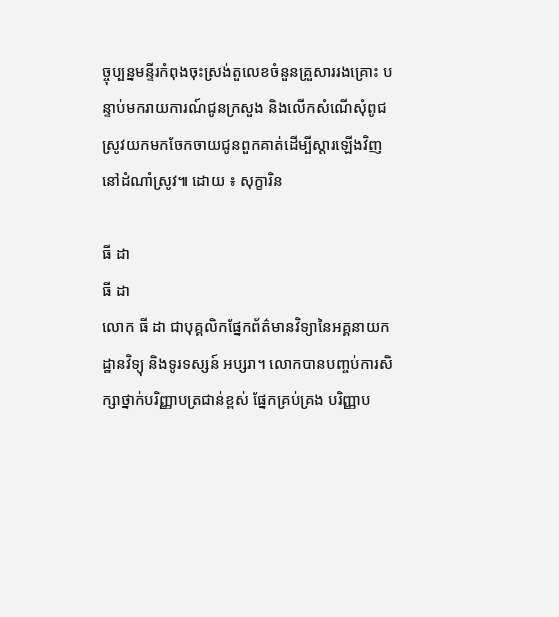ច្ចុប្បន្នមន្ទីរកំពុងចុះស្រង់តួលេខចំនួនគ្រួសាររងគ្រោះ បន្ទាប់មករាយការណ៍ជូនក្រសួង និងលើកសំណើសុំពូជស្រូវយកមកចែកចាយជូនពួកគាត់ដើម្បីស្តារឡើងវិញនៅដំណាំស្រូវ៕ ដោយ ៖ សុក្ខារិន

ធី ដា
ធី ដា
លោក ធី ដា ជាបុគ្គលិកផ្នែកព័ត៌មានវិទ្យានៃអគ្គនាយកដ្ឋានវិទ្យុ និងទូរទស្សន៍ អប្សរា។ លោកបានបញ្ចប់ការសិក្សាថ្នាក់បរិញ្ញាបត្រជាន់ខ្ពស់ ផ្នែកគ្រប់គ្រង បរិញ្ញាប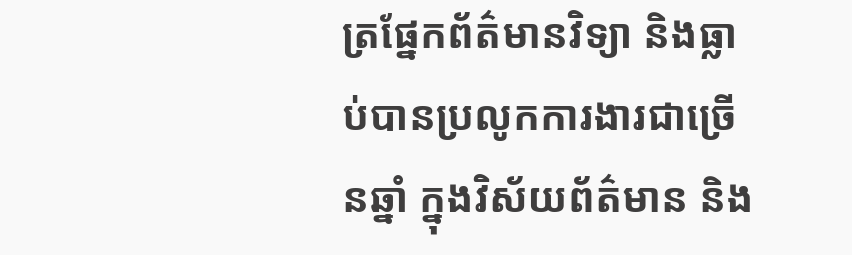ត្រផ្នែកព័ត៌មានវិទ្យា និងធ្លាប់បានប្រលូកការងារជាច្រើនឆ្នាំ ក្នុងវិស័យព័ត៌មាន និង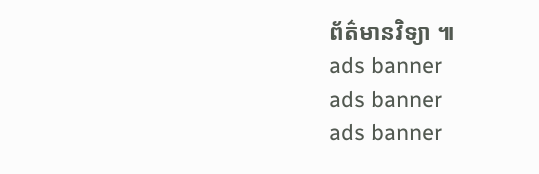ព័ត៌មានវិទ្យា ៕
ads banner
ads banner
ads banner